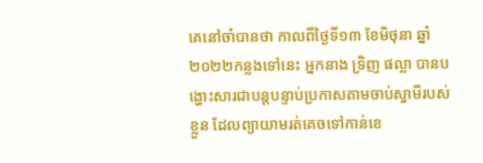គេនៅចាំបានថា កាលពីថ្ងៃទី១៣ ខែមិថុនា ឆ្នាំ២០២២កន្លងទៅនេះ អ្នកនាង ទ្រិញ ផល្លា បានបង្ហោះសារជាបន្តបន្ទាប់ប្រកាសតាមចាប់ស្វាមីរបស់ខ្លួន ដែលព្យាយាមរត់គេចទៅកាន់ខេ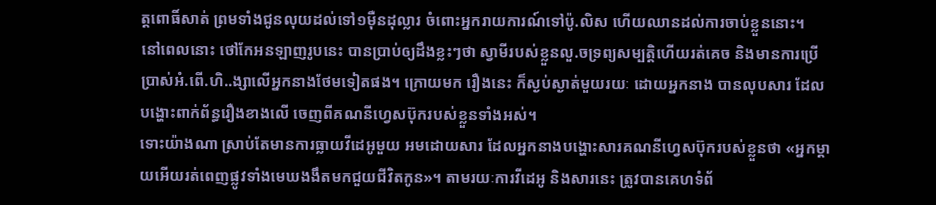ត្តពោធិ៍សាត់ ព្រមទាំងជូនលុយដល់ទៅ១ម៉ឺនដុល្លារ ចំពោះអ្នករាយការណ៍ទៅប៉ូ.លិស ហើយឈានដល់ការចាប់ខ្លួននោះ។
នៅពេលនោះ ថៅកែអនឡាញរូបនេះ បានប្រាប់ឲ្យដឹងខ្លះៗថា ស្វាមីរបស់ខ្លួនលួ.ចទ្រព្យសម្បត្តិហើយរត់គេច និងមានការប្រើប្រាស់អំ.ពើ.ហិ..ង្សាលើអ្នកនាងថែមទៀតផង។ ក្រោយមក រឿងនេះ ក៏ស្ងប់ស្ងាត់មួយរយៈ ដោយអ្នកនាង បានលុបសារ ដែលបង្ហោះពាក់ព័ន្ធរឿងខាងលើ ចេញពីគណនីហ្វេសប៊ុករបស់ខ្លួនទាំងអស់។
ទោះយ៉ាងណា ស្រាប់តែមានការធ្លាយវីដេអូមួយ អមដោយសារ ដែលអ្នកនាងបង្ហោះសារគណនីហ្វេសប៊ុករបស់ខ្លួនថា «អ្នកម្ដាយអើយរត់ពេញផ្លូវទាំងមេឃងងឹតមកជួយជីវិតកូន»។ តាមរយៈការវីដេអូ និងសារនេះ ត្រូវបានគេហទំព័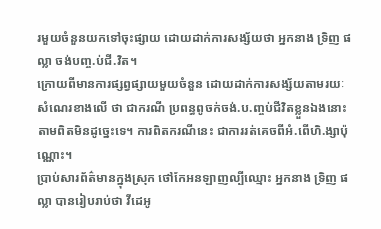រមួយចំនួនយកទៅចុះផ្សាយ ដោយដាក់ការសង្ស័យថា អ្នកនាង ទ្រិញ ផល្លា ចង់បញ្ច.ប់ជី.វិត។
ក្រោយពីមានការផ្សព្វផ្សាយមួយចំនួន ដោយដាក់ការសង្ស័យតាមរយៈសំណេរខាងលើ ថា ជាករណី ប្រពន្ធពូចក់ចង់.ប.ញ្ចប់ជីវិតខ្លួនឯងនោះ តាមពិតមិនដូច្នេះទេ។ ការពិតករណីនេះ ជាការរត់គេចពីអំ.ពើហិ.ង្សាប៉ុណ្ណោះ។
ប្រាប់សារព័ត៌មានក្នុងស្រុក ថៅកែអនឡាញល្បីឈ្មោះ អ្នកនាង ទ្រិញ ផល្លា បានរៀបរាប់ថា វីដេអូ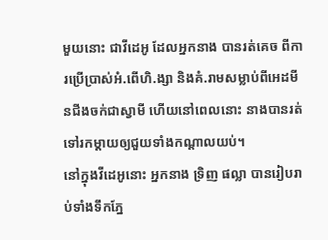មួយនោះ ជាវីដេអូ ដែលអ្នកនាង បានរត់គេច ពីការប្រើប្រាស់អំ.ពើហិ.ង្សា និងគំ.រាមសម្លាប់ពីអេដមីនជីងចក់ជាស្វាមី ហើយនៅពេលនោះ នាងបានរត់ទៅរកម្ដាយឲ្យជួយទាំងកណ្ដាលយប់។
នៅក្នុងវីដេអូនោះ អ្នកនាង ទ្រិញ ផល្លា បានរៀបរាប់ទាំងទឹកភ្នែ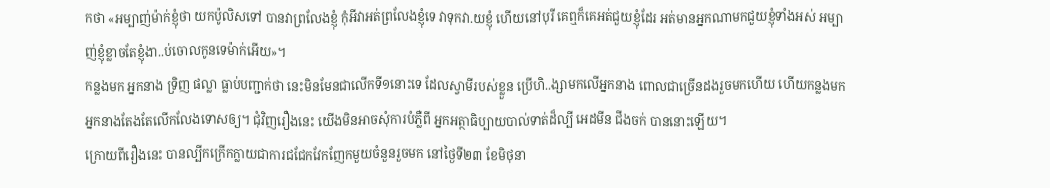កថា «អម្បាញ់ម៉ាក់ខ្ញុំថា យកប៉ូលិសទៅ បានវាព្រលែងខ្ញុំ កុំអីវាអត់ព្រលែងខ្ញុំទេ វាទុកវា.យខ្ញុំ ហើយនៅបុរី គេឮក៏គេអត់ជួយខ្ញុំដែរ អត់មានអ្នកណាមកជួយខ្ញុំទាំងអស់ អម្បាញ់ខ្ញុំខ្លាចតែខ្ញុំងា..ប់ចោលកូនទេម៉ាក់អើយ»។
កន្លងមក អ្នកនាង ទ្រិញ ផល្លា ធ្លាប់បញ្ជាក់ថា នេះមិនមែនជាលើកទី១នោះទេ ដែលស្វាមីរបស់ខ្លួន ប្រើហិ..ង្សាមកលើអ្នកនាង ពោលជាច្រើនដងរួចមកហើយ ហើយកន្លងមកអ្នកនាងតែងតែលើកលែងទោសឲ្យ។ ជុំវិញរឿងនេះ យើងមិនអាចសុំការបំភ្លឺពី អ្នកអត្ថាធិប្បាយបាល់ទាត់ដ៏ល្បី អេដមីន ជីងចក់ បាននោះឡើយ។
ក្រោយពីរឿងនេះ បានល្បីកក្រើកក្លាយជាការជជែកវែកញែកមួយចំនួនរួចមក នៅថ្ងៃទី២៣ ខែមិថុនា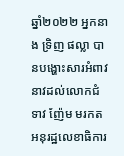ឆ្នាំ២០២២ អ្នកនាង ទ្រិញ ផល្លា បានបង្ហោះសារអំពាវនាវដល់លោកជំទាវ ញ៉ែម មរកត អនុរដ្ឋលេខាធិការ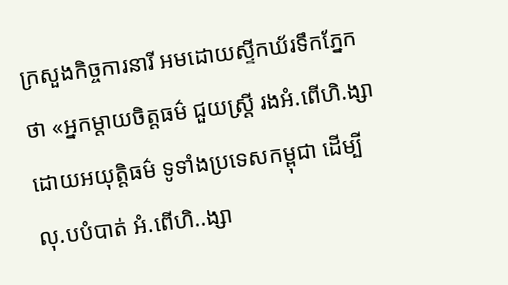ក្រសួងកិច្ចការនារី អមដោយស្ទីកឃ័រទឹកភ្នែកថា «អ្នកម្ដាយចិត្តធម៌ ជួយស្រ្ដី រងអំ.ពើហិ.ង្សាដោយអយុត្តិធម៌ ទូទាំងប្រទេសកម្ពុជា ដើម្បី លុ.បបំបាត់ អំ.ពើហិ..ង្សា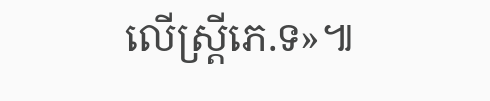លើស្រ្ដីភេ.ទ»៕